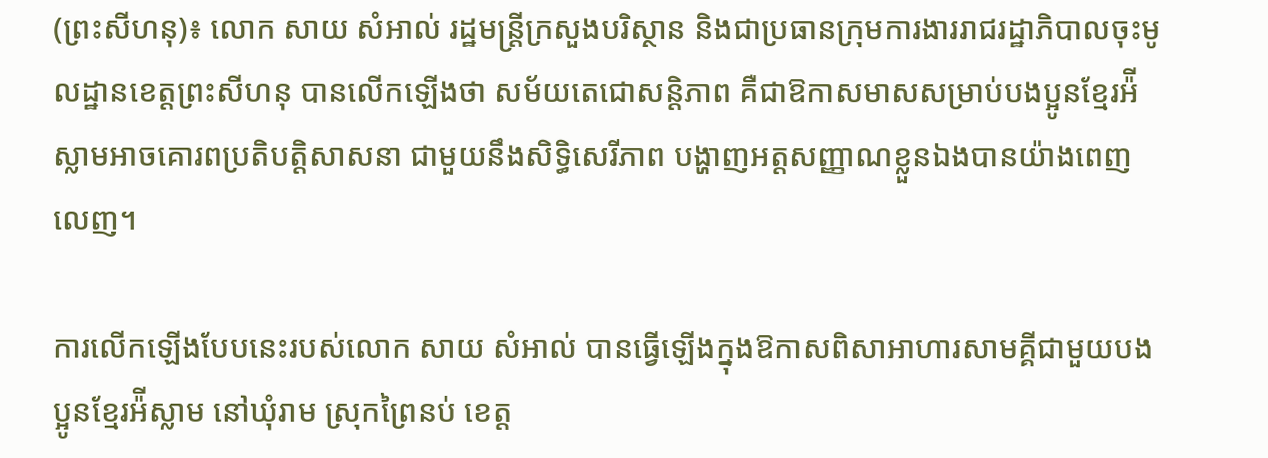(ព្រះសីហនុ)៖ លោក សាយ សំអាល់ រដ្ឋមន្ត្រីក្រសួងបរិស្ថាន និងជាប្រធានក្រុមការងាររាជរដ្ឋាភិបាលចុះមូលដ្ឋានខេត្តព្រះសីហនុ បានលើកឡើងថា សម័យតេជោសន្តិភាព គឺជាឱកាសមាសសម្រាប់បងប្អូនខ្មែរអ៉ីស្លាមអាចគោរពប្រតិបត្តិសាសនា ជាមួយនឹងសិទ្ធិសេរីភាព បង្ហាញអត្តសញ្ញាណខ្លួនឯងបានយ៉ាងពេញលេញ។

ការលើកឡើងបែបនេះរបស់លោក សាយ សំអាល់ បានធ្វើឡើងក្នុងឱកាសពិសាអាហារសាមគ្គីជាមួយបងប្អូនខ្មែរអ៉ីស្លាម នៅឃុំរាម ស្រុកព្រៃនប់ ខេត្ត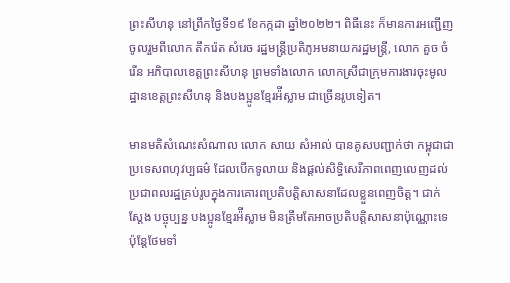ព្រះសីហនុ នៅព្រឹកថ្ងៃទី១៩ ខែកក្កដា ឆ្នាំ២០២២។ ពិធីនេះ ក៏មានការអញ្ជើញចូលរួមពីលោក តឹករ៉េត សំរេច រដ្ឋមន្ត្រីប្រតិភូអមនាយករដ្ឋមន្ត្រី, លោក គួច ចំរើន អភិបាលខេត្តព្រះសីហនុ ព្រមទាំងលោក លោកស្រីជាក្រុមការងារចុះមូលដ្ឋានខេត្តព្រះសីហនុ និងបងប្អូនខ្មែរអ៉ីស្លាម ជាច្រើនរូបទៀត។

មានមតិសំណេះសំណាល លោក សាយ សំអាល់ បានគូសបញ្ជាក់ថា កម្ពុជាជាប្រទេសពហុវប្បធម៌ ដែលបើកទូលាយ និងផ្តល់សិទ្ធិសេរីភាពពេញលេញដល់ប្រជាពលរដ្ឋគ្រប់រូបក្នុងការគោរពប្រតិបត្តិសាសនាដែលខ្លួនពេញចិត្ត។ ជាក់ស្តែង បច្ចុប្បន្ន បងប្អូនខ្មែរអ៉ីស្លាម មិនត្រឹមតែអាចប្រតិបត្តិសាសនាប៉ុណ្ណោះទេ ប៉ុន្តែថែមទាំ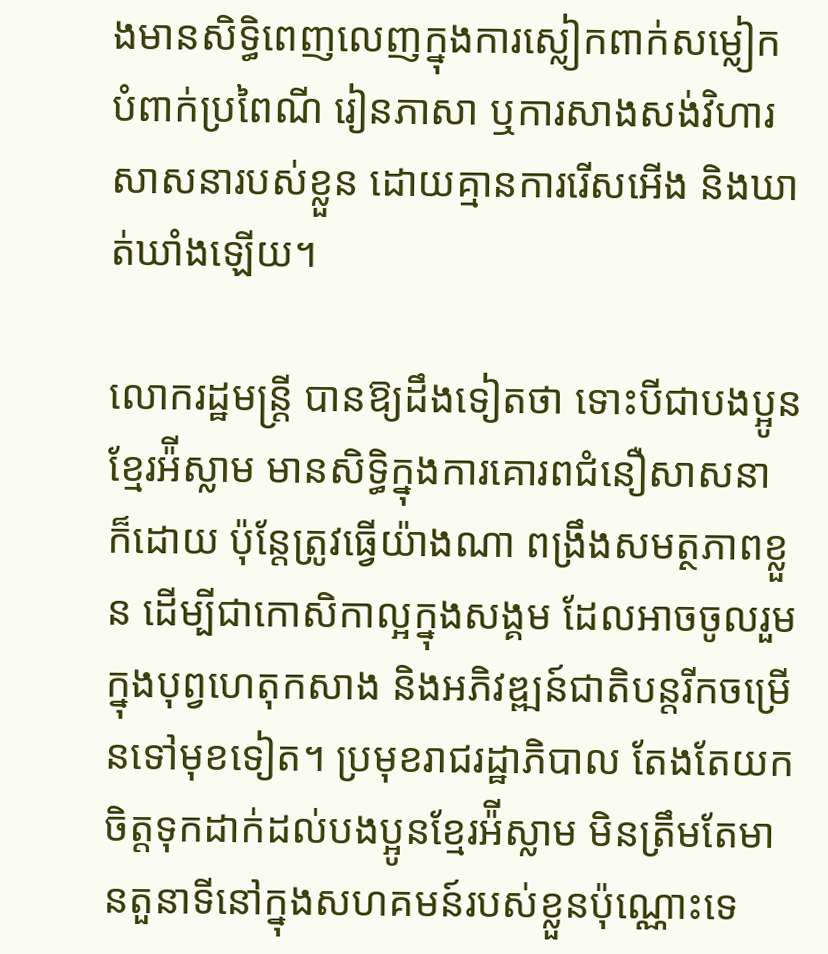ងមានសិទ្ធិពេញលេញក្នុងការស្លៀកពាក់សម្លៀកបំពាក់ប្រពៃណី រៀនភាសា ឬការសាងសង់វិហារសាសនារបស់ខ្លួន ដោយគ្មានការរើសអើង និងឃាត់ឃាំងឡើយ។

លោករដ្ឋមន្ត្រី បានឱ្យដឹងទៀតថា ទោះបីជាបងប្អូនខ្មែរអ៉ីស្លាម មានសិទ្ធិក្នុងការគោរពជំនឿសាសនា ក៏ដោយ ប៉ុន្តែត្រូវធ្វើយ៉ាងណា ពង្រឹងសមត្ថភាពខ្លួន ដើម្បីជាកោសិកាល្អក្នុងសង្គម ដែលអាចចូលរួមក្នុងបុព្វហេតុកសាង និងអភិវឌ្ឍន៍ជាតិបន្តរីកចម្រើនទៅមុខទៀត។ ប្រមុខរាជរដ្ឋាភិបាល តែងតែយកចិត្តទុកដាក់ដល់បងប្អូនខ្មែរអ៉ីស្លាម មិនត្រឹមតែមានតួនាទីនៅក្នុងសហគមន៍របស់ខ្លួនប៉ុណ្ណោះទេ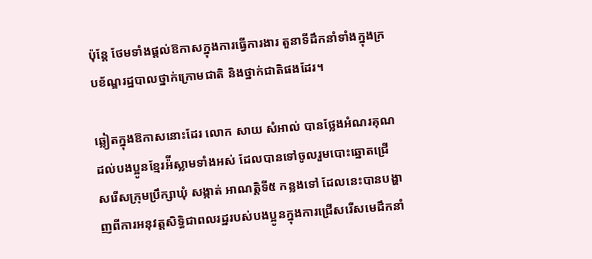ប៉ុន្តែ ថែមទាំងផ្តល់ឱកាសក្នុងការធ្វើការងារ តួនាទីដឹកនាំទាំងក្នុងក្របខ័ណ្ឌរដ្ឋបាលថ្នាក់ក្រោមជាតិ និងថ្នាក់ជាតិផងដែរ។

ឆ្លៀតក្នុងឱកាសនោះដែរ លោក សាយ សំអាល់ បានថ្លែងអំណរគុណដល់បងប្អូនខ្មែរអ៉ីស្លាមទាំងអស់ ដែលបានទៅចូលរួមបោះឆ្នោតជ្រើសរើសក្រុមប្រឹក្សាឃុំ សង្កាត់ អាណត្តិទី៥ កន្លងទៅ ដែលនេះបានបង្ហាញពីការអនុវត្តសិទ្ធិជាពលរដ្ឋរបស់បងប្អូនក្នុងការជ្រើសរើសមេដឹកនាំ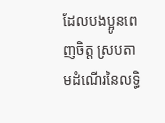ដែលបងប្អូនពេញចិត្ត ស្របតាមដំណើរនៃលទ្ធិ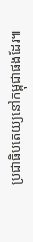ប្រជាធិបតេយ្យនៅកម្ពុជាផងដែរ៕